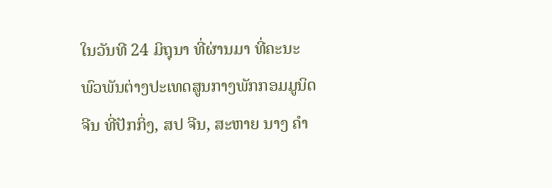ໃນວັນທີ 24 ມິຖຸນາ ທີ່ຜ່ານມາ ທີ່ຄະນະພົວພັນຕ່າງປະເທດສູນກາງພັກກອມມູນິດຈີນ ທີ່ປັກກິ່ງ, ສປ ຈີນ, ສະຫາຍ ນາງ ຄຳ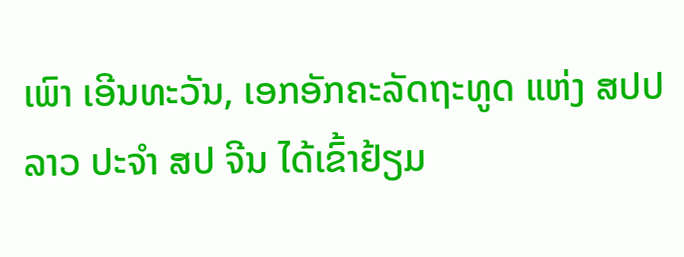ເພົາ ເອີນທະວັນ, ເອກອັກຄະລັດຖະທູດ ແຫ່ງ ສປປ ລາວ ປະຈຳ ສປ ຈີນ ໄດ້ເຂົ້າຢ້ຽມ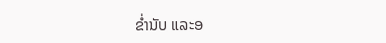ຂໍ່ານັບ ແລະອ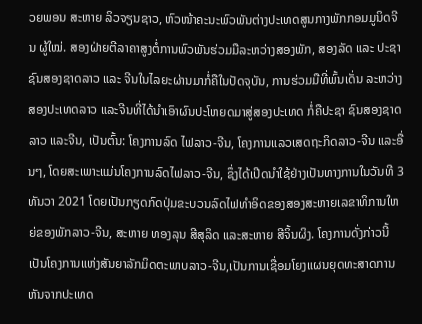ວຍພອນ ສະຫາຍ ລິວຈຽນຊາວ, ຫົວໜ້າຄະນະພົວພັນຕ່າງປະເທດສູນກາງພັກກອມມູນິດຈີນ ຜູ້ໃໝ່. ສອງຝ່າຍຕີລາຄາສູງຕໍ່ການພົວພັນຮ່ວມມືລະຫວ່າງສອງພັກ, ສອງລັດ ແລະ ປະຊາຊົນສອງຊາດລາວ ແລະ ຈີນໃນໄລຍະຜ່ານມາກໍ່ຄືໃນປັດຈຸບັນ, ການຮ່ວມມືທີ່ພົ້ນເດັ່ນ ລະຫວ່າງ ສອງປະເທດລາວ ແລະຈີນທີ່ໄດ້ນໍາເອົາຜົນປະໂຫຍດມາສູ່ສອງປະເທດ ກໍ່ຄືປະຊາ ຊົນສອງຊາດລາວ ແລະຈີນ, ເປັນຕົ້ນ: ໂຄງການລົດ ໄຟລາວ-ຈີນ, ໂຄງການແລວເສດຖະກິດລາວ-ຈີນ ແລະອື່ນໆ, ໂດຍສະເພາະແມ່ນໂຄງການລົດໄຟລາວ-ຈີນ, ຊຶ່ງໄດ້ເປີດນໍາໃຊ້ຢ່າງເປັນທາງການໃນວັນທີ 3 ທັນວາ 2021 ໂດຍເປັນກຽດກົດປຸ່ມຂະບວນລົດໄຟທໍາອິດຂອງສອງສະຫາຍເລຂາທິການໃຫຍ່ຂອງພັກລາວ-ຈີນ, ສະຫາຍ ທອງລຸນ ສີສຸລິດ ແລະສະຫາຍ ສີຈິ້ນຜິງ. ໂຄງການດັ່ງກ່າວນີ້ເປັນໂຄງການແຫ່ງສັນຍາລັກມິດຕະພາບລາວ-ຈີນ,ເປັນການເຊື່ອມໂຍງແຜນຍຸດທະສາດການຫັນຈາກປະເທດ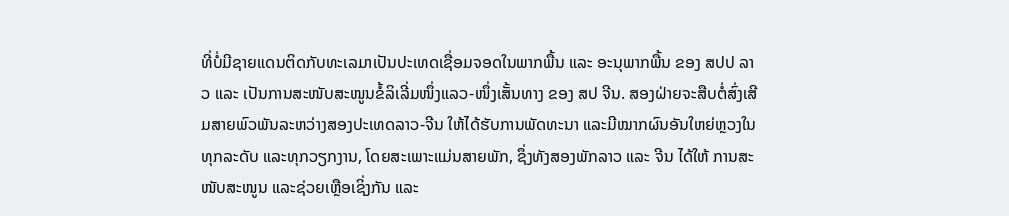ທີ່ບໍ່ມີຊາຍແດນຕິດກັບທະເລມາເປັນປະເທດເຊື່ອມຈອດໃນພາກພື້ນ ແລະ ອະນຸພາກພື້ນ ຂອງ ສປປ ລາວ ແລະ ເປັນການສະໜັບສະໜູນຂໍ້ລິເລີ່ມໜຶ່ງແລວ-ໜຶ່ງເສັ້ນທາງ ຂອງ ສປ ຈີນ. ສອງຝ່າຍຈະສືບຕໍ່ສົ່ງເສີມສາຍພົວພັນລະຫວ່າງສອງປະເທດລາວ-ຈີນ ໃຫ້ໄດ້ຮັບການພັດທະນາ ແລະມີໝາກຜົນອັນໃຫຍ່ຫຼວງໃນທຸກລະດັບ ແລະທຸກວຽກງານ, ໂດຍສະເພາະແມ່ນສາຍພັກ, ຊຶ່ງທັງສອງພັກລາວ ແລະ ຈີນ ໄດ້ໃຫ້ ການສະໜັບສະໜູນ ແລະຊ່ວຍເຫຼືອເຊິ່ງກັນ ແລະ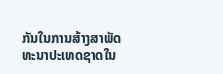ກັນໃນການສ້າງສາພັດທະນາປະເທດຊາດໃນ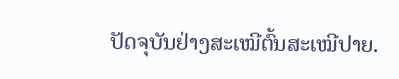ປັດຈຸບັນຢ່າງສະເໝີຕົ້ນສະເໝີປາຍ.